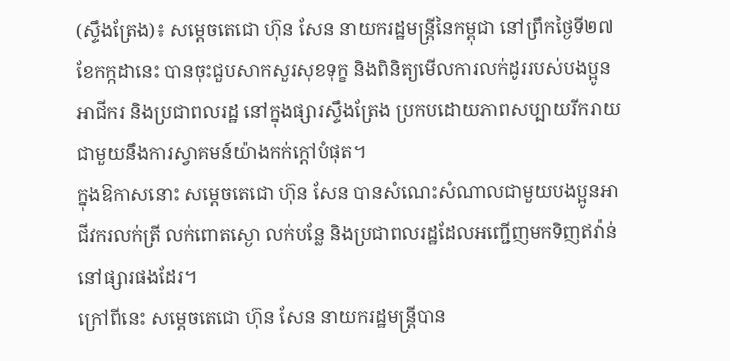(ស្ទឹងត្រែង)៖ សម្តេចតេជោ ហ៊ុន សែន នាយករដ្ឋមន្ត្រីនៃកម្ពុជា នៅព្រឹកថ្ងៃទី២៧ ខែកក្កដានេះ បានចុះជួបសាកសួរសុខទុក្ខ និងពិនិត្យមើលការលក់ដូររបស់បងប្អូនអាជីករ និងប្រជាពលរដ្ឋ នៅក្នុងផ្សារស្ទឹងត្រែង ប្រកបដោយភាពសប្បាយរីករាយ ជាមួយនឹងការស្វាគមន៍យ៉ាងកក់ក្តៅបំផុត។
ក្នុងឱកាសនោះ សម្តេចតេជោ ហ៊ុន សែន បានសំណេះសំណាលជាមួយបងប្អូនអាជីវករលក់ត្រី លក់ពោតស្ងោ លក់បន្លែ និងប្រជាពលរដ្ឋដែលអញ្ជើញមកទិញឥវ៉ាន់ នៅផ្សារផងដែរ។
ក្រៅពីនេះ សម្តេចតេជោ ហ៊ុន សែន នាយករដ្ឋមន្ត្រីបាន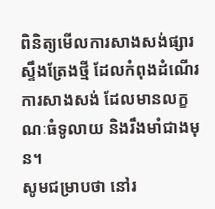ពិនិត្យមើលការសាងសង់ផ្សារស្ទឹងត្រែងថ្មី ដែលកំពុងដំណើរការសាងសង់ ដែលមានលក្ខណៈធំទូលាយ និងរឹងមាំជាងមុន។
សូមជម្រាបថា នៅរ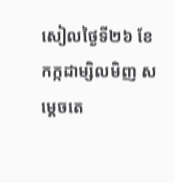សៀលថ្ងៃទី២៦ ខែកក្កដាម្សិលមិញ សម្តេចតេ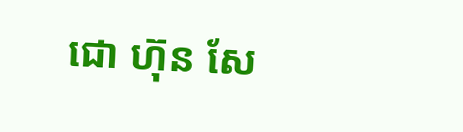ជោ ហ៊ុន សែ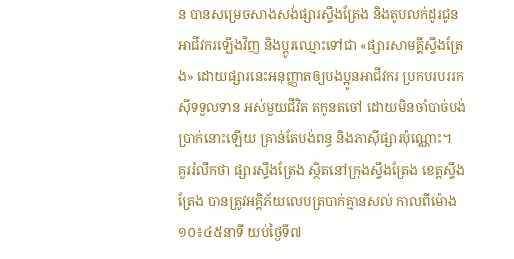ន បានសម្រេចសាងសង់ផ្សារស្ទឹងត្រែង និងតូបលក់ដូរជូនអាជីវករឡើងវិញ និងប្តូរឈ្មោះទៅជា «ផ្សារសាមគ្គីស្ទឹងត្រែង» ដោយផ្សារនេះអនុញ្ញាតឲ្យបងប្អូនអាជីវករ ប្រកបរបររកស៊ីទទួលទាន អស់មួយជីវិត តកូនតចៅ ដោយមិនចាំបាច់បង់ប្រាក់នោះឡើយ គ្រាន់តែបង់ពន្ធ និងភាស៊ីផ្សារប៉ុណ្ណោះ។
គួររំលឹកថា ផ្សារស្ទឹងត្រែង ស្ថិតនៅក្រុងស្ទឹងត្រែង ខេត្តស្ទឹងត្រែង បានត្រូវអគ្គិភ័យលេបត្របាក់គ្មានសល់ កាលពីម៉ោង១០៖៤៥នាទី យប់ថ្ងៃទី៧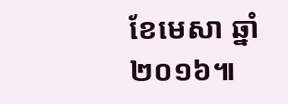ខែមេសា ឆ្នាំ២០១៦៕